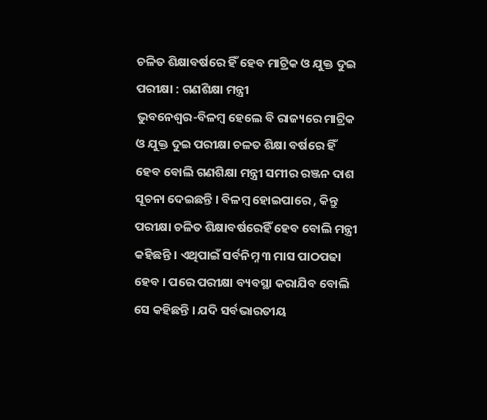ଚଳିତ ଶିକ୍ଷାବର୍ଷରେ ହିଁ ହେବ ମାଟ୍ରିକ ଓ ଯୁକ୍ତ ଦୁଇ ପରୀକ୍ଷା : ଗଣଶିକ୍ଷା ମନ୍ତ୍ରୀ
ଭୁବନେଶ୍ୱର-ବିଳମ୍ବ ହେଲେ ବି ରାଜ୍ୟରେ ମାଟ୍ରିକ ଓ ଯୁକ୍ତ ଦୁଇ ପରୀକ୍ଷା ଚଳତ ଶିକ୍ଷା ବର୍ଷରେ ହିଁ ହେବ ବୋଲି ଗଣଶିକ୍ଷା ମନ୍ତ୍ରୀ ସମୀର ରଞ୍ଜନ ଦାଶ ସୂଚନା ଦେଇଛନ୍ତି । ବିଳମ୍ବ ହୋଇପାରେ , କିନ୍ତୁ ପରୀକ୍ଷା ଚଳିତ ଶିକ୍ଷାବର୍ଷରେହିଁ ହେବ ବୋଲି ମନ୍ତ୍ରୀ କହିଛନ୍ତି । ଏଥିପାଇଁ ସର୍ବନିମ୍ନ ୩ ମାସ ପାଠପଢା ହେବ । ପରେ ପରୀକ୍ଷା ବ୍ୟବସ୍ଥା କରାଯିବ ବୋଲି ସେ କହିଛନ୍ତି । ଯଦି ସର୍ବଭାରତୀୟ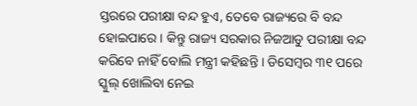ସ୍ତରରେ ପରୀକ୍ଷା ବନ୍ଦ ହୁଏ, ତେବେ ରାଜ୍ୟରେ ବି ବନ୍ଦ ହୋଇପାରେ । କିନ୍ତୁ ରାଜ୍ୟ ସରକାର ନିଜଆଡୁ ପରୀକ୍ଷା ବନ୍ଦ କରିବେ ନାହିଁ ବୋଲି ମନ୍ତ୍ରୀ କହିଛନ୍ତି । ଡିସେମ୍ବର ୩୧ ପରେ ସ୍କୁଲ୍ ଖୋଲିବା ନେଇ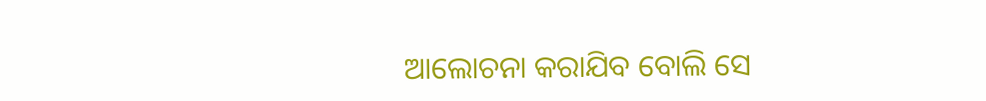ଆଲୋଚନା କରାଯିବ ବୋଲି ସେ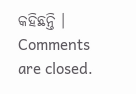କହିଛନ୍ତି ।
Comments are closed.